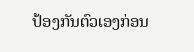ປ້ອງກັນຕົວເອງກ່ອນ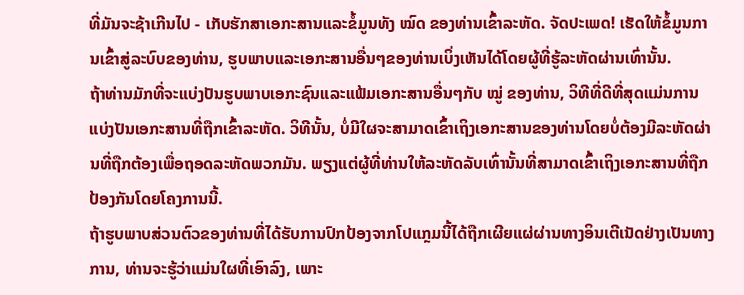ທີ່ມັນຈະຊ້າເກີນໄປ - ເກັບຮັກສາເອກະສານແລະຂໍ້ມູນທັງ ໝົດ ຂອງທ່ານເຂົ້າລະຫັດ. ຈັດປະເພດ! ເຮັດໃຫ້ຂໍ້ມູນການເຂົ້າສູ່ລະບົບຂອງທ່ານ, ຮູບພາບແລະເອກະສານອື່ນໆຂອງທ່ານເບິ່ງເຫັນໄດ້ໂດຍຜູ້ທີ່ຮູ້ລະຫັດຜ່ານເທົ່ານັ້ນ.
ຖ້າທ່ານມັກທີ່ຈະແບ່ງປັນຮູບພາບເອກະຊົນແລະແຟ້ມເອກະສານອື່ນໆກັບ ໝູ່ ຂອງທ່ານ, ວິທີທີ່ດີທີ່ສຸດແມ່ນການແບ່ງປັນເອກະສານທີ່ຖືກເຂົ້າລະຫັດ. ວິທີນັ້ນ, ບໍ່ມີໃຜຈະສາມາດເຂົ້າເຖິງເອກະສານຂອງທ່ານໂດຍບໍ່ຕ້ອງມີລະຫັດຜ່ານທີ່ຖືກຕ້ອງເພື່ອຖອດລະຫັດພວກມັນ. ພຽງແຕ່ຜູ້ທີ່ທ່ານໃຫ້ລະຫັດລັບເທົ່ານັ້ນທີ່ສາມາດເຂົ້າເຖິງເອກະສານທີ່ຖືກປ້ອງກັນໂດຍໂຄງການນີ້.
ຖ້າຮູບພາບສ່ວນຕົວຂອງທ່ານທີ່ໄດ້ຮັບການປົກປ້ອງຈາກໂປແກຼມນີ້ໄດ້ຖືກເຜີຍແຜ່ຜ່ານທາງອິນເຕີເນັດຢ່າງເປັນທາງການ, ທ່ານຈະຮູ້ວ່າແມ່ນໃຜທີ່ເອົາລົງ, ເພາະ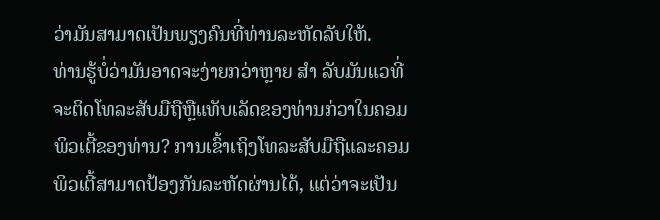ວ່າມັນສາມາດເປັນພຽງຄົນທີ່ທ່ານລະຫັດລັບໃຫ້.
ທ່ານຮູ້ບໍ່ວ່າມັນອາດຈະງ່າຍກວ່າຫຼາຍ ສຳ ລັບມັນແວທີ່ຈະຕິດໂທລະສັບມືຖືຫຼືແທັບເລັດຂອງທ່ານກ່ວາໃນຄອມພິວເຕີ້ຂອງທ່ານ? ການເຂົ້າເຖິງໂທລະສັບມືຖືແລະຄອມພິວເຕີ້ສາມາດປ້ອງກັນລະຫັດຜ່ານໄດ້, ແຕ່ວ່າຈະເປັນ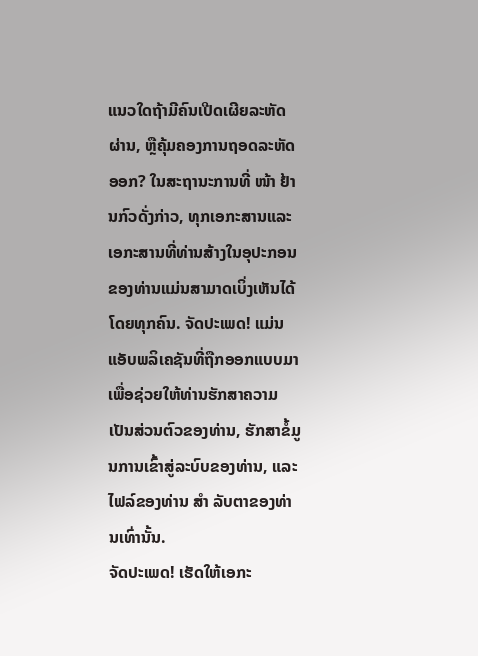ແນວໃດຖ້າມີຄົນເປີດເຜີຍລະຫັດຜ່ານ, ຫຼືຄຸ້ມຄອງການຖອດລະຫັດອອກ? ໃນສະຖານະການທີ່ ໜ້າ ຢ້ານກົວດັ່ງກ່າວ, ທຸກເອກະສານແລະເອກະສານທີ່ທ່ານສ້າງໃນອຸປະກອນຂອງທ່ານແມ່ນສາມາດເບິ່ງເຫັນໄດ້ໂດຍທຸກຄົນ. ຈັດປະເພດ! ແມ່ນແອັບພລິເຄຊັນທີ່ຖືກອອກແບບມາເພື່ອຊ່ວຍໃຫ້ທ່ານຮັກສາຄວາມເປັນສ່ວນຕົວຂອງທ່ານ, ຮັກສາຂໍ້ມູນການເຂົ້າສູ່ລະບົບຂອງທ່ານ, ແລະໄຟລ໌ຂອງທ່ານ ສຳ ລັບຕາຂອງທ່ານເທົ່ານັ້ນ.
ຈັດປະເພດ! ເຮັດໃຫ້ເອກະ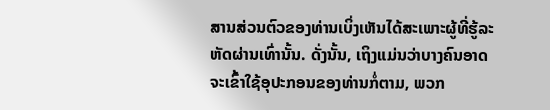ສານສ່ວນຕົວຂອງທ່ານເບິ່ງເຫັນໄດ້ສະເພາະຜູ້ທີ່ຮູ້ລະຫັດຜ່ານເທົ່ານັ້ນ. ດັ່ງນັ້ນ, ເຖິງແມ່ນວ່າບາງຄົນອາດຈະເຂົ້າໃຊ້ອຸປະກອນຂອງທ່ານກໍ່ຕາມ, ພວກ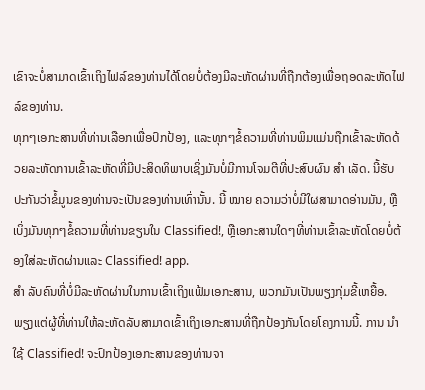ເຂົາຈະບໍ່ສາມາດເຂົ້າເຖິງໄຟລ໌ຂອງທ່ານໄດ້ໂດຍບໍ່ຕ້ອງມີລະຫັດຜ່ານທີ່ຖືກຕ້ອງເພື່ອຖອດລະຫັດໄຟລ໌ຂອງທ່ານ.
ທຸກໆເອກະສານທີ່ທ່ານເລືອກເພື່ອປົກປ້ອງ, ແລະທຸກໆຂໍ້ຄວາມທີ່ທ່ານພິມແມ່ນຖືກເຂົ້າລະຫັດດ້ວຍລະຫັດການເຂົ້າລະຫັດທີ່ມີປະສິດທິພາບເຊິ່ງມັນບໍ່ມີການໂຈມຕີທີ່ປະສົບຜົນ ສຳ ເລັດ. ນີ້ຮັບປະກັນວ່າຂໍ້ມູນຂອງທ່ານຈະເປັນຂອງທ່ານເທົ່ານັ້ນ. ນີ້ ໝາຍ ຄວາມວ່າບໍ່ມີໃຜສາມາດອ່ານມັນ, ຫຼືເບິ່ງມັນທຸກໆຂໍ້ຄວາມທີ່ທ່ານຂຽນໃນ Classified!, ຫຼືເອກະສານໃດໆທີ່ທ່ານເຂົ້າລະຫັດໂດຍບໍ່ຕ້ອງໃສ່ລະຫັດຜ່ານແລະ Classified! app.
ສຳ ລັບຄົນທີ່ບໍ່ມີລະຫັດຜ່ານໃນການເຂົ້າເຖິງແຟ້ມເອກະສານ, ພວກມັນເປັນພຽງກຸ່ມຂີ້ເຫຍື້ອ. ພຽງແຕ່ຜູ້ທີ່ທ່ານໃຫ້ລະຫັດລັບສາມາດເຂົ້າເຖິງເອກະສານທີ່ຖືກປ້ອງກັນໂດຍໂຄງການນີ້. ການ ນຳ ໃຊ້ Classified! ຈະປົກປ້ອງເອກະສານຂອງທ່ານຈາ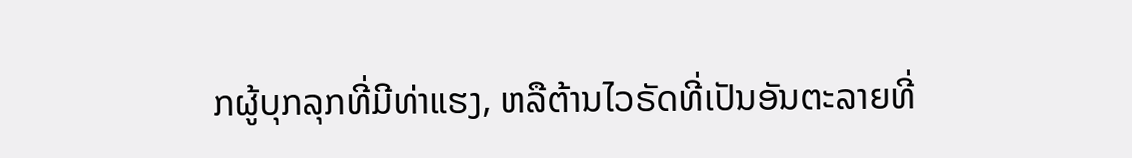ກຜູ້ບຸກລຸກທີ່ມີທ່າແຮງ, ຫລືຕ້ານໄວຣັດທີ່ເປັນອັນຕະລາຍທີ່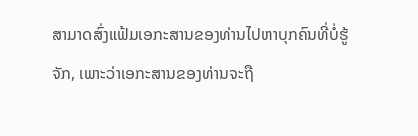ສາມາດສົ່ງແຟ້ມເອກະສານຂອງທ່ານໄປຫາບຸກຄົນທີ່ບໍ່ຮູ້ຈັກ, ເພາະວ່າເອກະສານຂອງທ່ານຈະຖື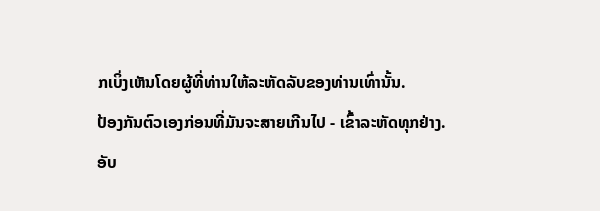ກເບິ່ງເຫັນໂດຍຜູ້ທີ່ທ່ານໃຫ້ລະຫັດລັບຂອງທ່ານເທົ່ານັ້ນ.
ປ້ອງກັນຕົວເອງກ່ອນທີ່ມັນຈະສາຍເກີນໄປ - ເຂົ້າລະຫັດທຸກຢ່າງ.
ອັບ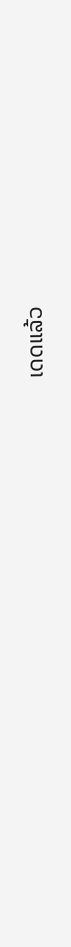ເດດແລ້ວ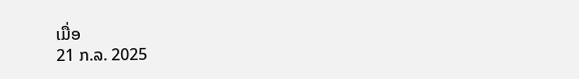ເມື່ອ
21 ກ.ລ. 2025